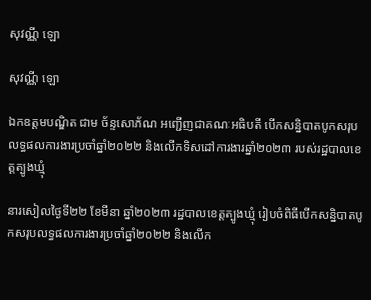សុវណ្ណី ឡោ

សុវណ្ណី ឡោ

ឯកឧត្តមបណ្ឌិត ជាម ច័ន្ទសោភ័ណ អញ្ជើញជាគណៈអធិបតី បើកសន្និបាតបូកសរុបលទ្ធផលការងារប្រចាំឆ្នាំ២០២២ និងលើកទិសដៅការងារឆ្នាំ២០២៣ របស់រដ្ឋបាលខេត្តត្បូងឃ្មុំ

នារសៀលថ្ងៃទី២២ ខែមីនា ឆ្នាំ២០២៣ រដ្ឋបាលខេត្តត្បូងឃ្មុំ រៀបចំពិធីបើកសន្និបាតបូកសរុបលទ្ធផលការងារប្រចាំឆ្នាំ២០២២ និងលើក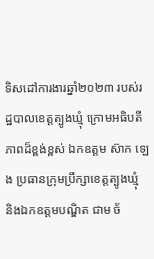ទិសដៅការងារឆ្នាំ២០២៣ របស់រដ្ឋបាលខេត្តត្បូងឃ្មុំ ក្រោមអធិបតីភាពដ៏ខ្ពង់ខ្ពស់ ឯកឧត្តម ស៊ាក ឡេង ប្រធានក្រុមប្រឹក្សាខេត្តត្បូងឃ្មុំ និងឯកឧត្តមបណ្ឌិត ជាម ច័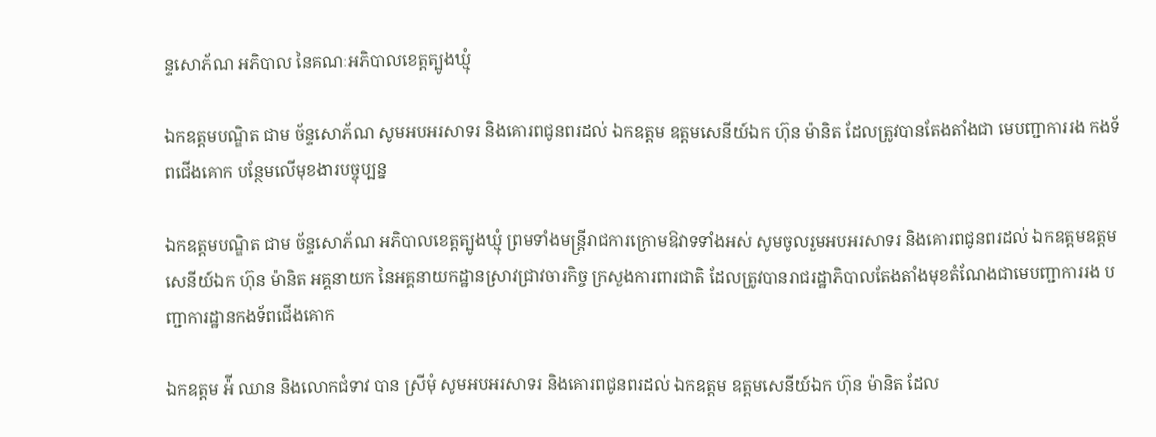ន្ទសោភ័ណ អភិបាល នៃគណៈអភិបាលខេត្តត្បូងឃ្មុំ

ឯកឧត្ដមបណ្ឌិត ជាម ច័ន្ទសោភ័ណ សូមអបអរសាទរ និងគោរពជូនពរដល់ ឯកឧត្តម ឧត្តមសេនីយ៍ឯក ហ៊ុន ម៉ានិត ដែលត្រូវបានតែងតាំងជា មេបញ្ជាការរង កងទ័ពជើងគោក បន្ថែមលើមុខងារបច្ចុប្បន្ន

ឯកឧត្ដមបណ្ឌិត ជាម ច័ន្ទសោភ័ណ អភិបាលខេត្តត្បូងឃ្មុំ ព្រមទាំងមន្រ្តីរាជការក្រោមឱវាទទាំងអស់ សូមចូលរួមអបអរសាទរ និងគោរពជូនពរដល់ ឯកឧត្តមឧត្តមសេនីយ៍ឯក ហ៊ុន ម៉ានិត អគ្គនាយក នៃអគ្គនាយកដ្ឋានស្រាវជ្រាវចារកិច្ច ក្រសួងការពារជាតិ ដែលត្រូវបានរាជរដ្ឋាភិបាលតែងតាំងមុខតំណែងជាមេបញ្ជាការរង បញ្ជាការដ្ឋានកងទ័ពជើងគោក

ឯកឧត្តម អ៉ី ឈាន និងលោកជំទាវ បាន ស្រីមុំ សូមអបអរសាទរ និងគោរពជូនពរដល់ ឯកឧត្តម ឧត្តមសេនីយ៍ឯក ហ៊ុន ម៉ានិត ដែល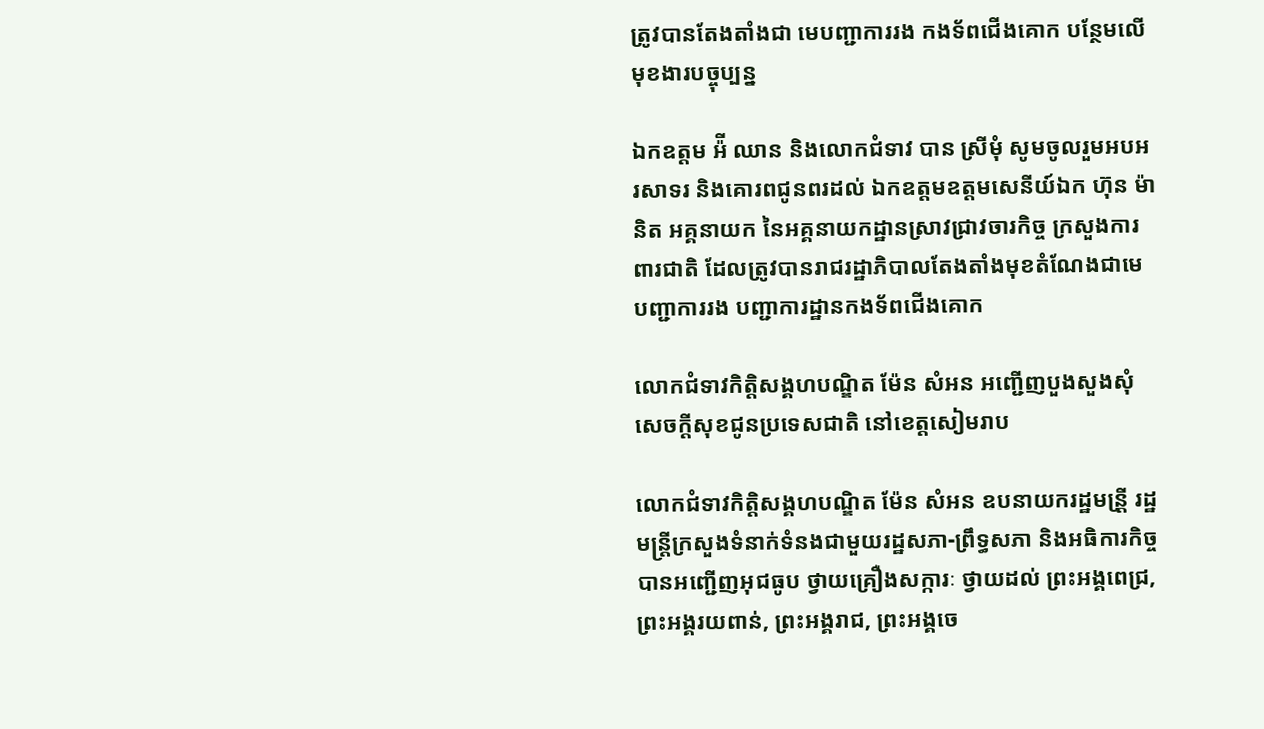ត្រូវបានតែងតាំងជា មេបញ្ជាការរង កងទ័ពជើងគោក បន្ថែមលើមុខងារបច្ចុប្បន្ន

ឯកឧត្តម អ៉ី ឈាន និងលោកជំទាវ បាន ស្រីមុំ សូមចូលរួមអបអរសាទរ និងគោរពជូនពរដល់ ឯកឧត្តមឧត្តមសេនីយ៍ឯក ហ៊ុន ម៉ានិត អគ្គនាយក នៃអគ្គនាយកដ្ឋានស្រាវជ្រាវចារកិច្ច ក្រសួងការពារជាតិ ដែលត្រូវបានរាជរដ្ឋាភិបាលតែងតាំងមុខតំណែងជាមេបញ្ជាការរង បញ្ជាការដ្ឋានកងទ័ពជើងគោក

លោកជំទាវកិត្តិសង្គហបណ្ឌិត ម៉ែន សំអន អញ្ជើញបួងសួងសុំសេចក្ដីសុខជូនប្រទេសជាតិ នៅខេត្តសៀមរាប

លោកជំទាវកិត្តិសង្គហបណ្ឌិត ម៉ែន សំអន ឧបនាយករដ្ឋមន្រី្ត រដ្ឋមន្រ្តីក្រសួងទំនាក់ទំនងជាមួយរដ្ឋសភា-ព្រឹទ្ធសភា និងអធិការកិច្ច បានអញ្ជើញអុជធូប ថ្វាយគ្រឿងសក្ការៈ ថ្វាយដល់ ព្រះអង្គពេជ្រ, ព្រះអង្គរយពាន់, ព្រះអង្គរាជ, ព្រះអង្គចេ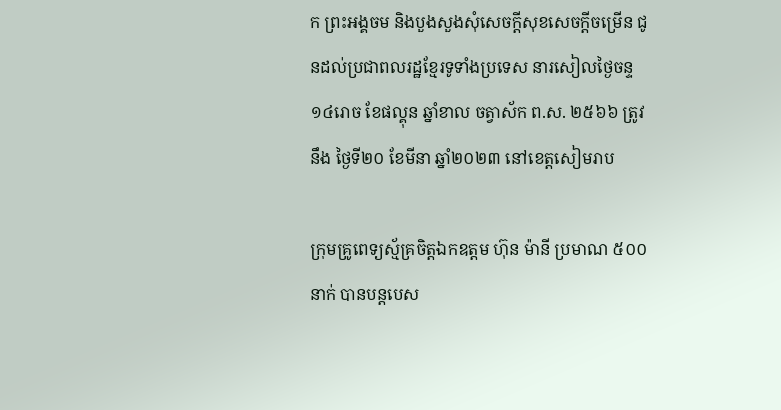ក ព្រះអង្គចម និងបួងសួងសុំសេចក្ដីសុខសេចក្ដីចម្រើន ជូនដល់ប្រជាពលរដ្ឋខ្មែរទូទាំងប្រទេស នារសៀលថ្ងៃចន្ទ ១៤រោច ខែផល្គុន ឆ្នាំខាល ចត្វាស័ក ព.ស. ២៥៦៦ ត្រូវនឹង ថ្ងៃទី២០ ខែមីនា ឆ្នាំ២០២៣ នៅខេត្តសៀមរាប

ក្រុមគ្រូពេទ្យស្ម័គ្រចិត្តឯកឧត្តម ហ៊ុន ម៉ានី ប្រមាណ ៥០០នាក់ បានបន្តបេស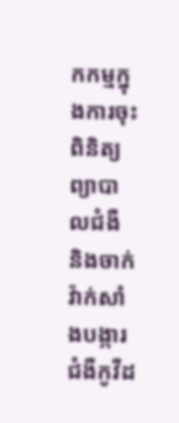កកម្មក្នុងការចុះពិនិត្យ ព្យាបាលជំងឺ និងចាក់វ៉ាក់សាំងបង្ការជំងឺកូវីដ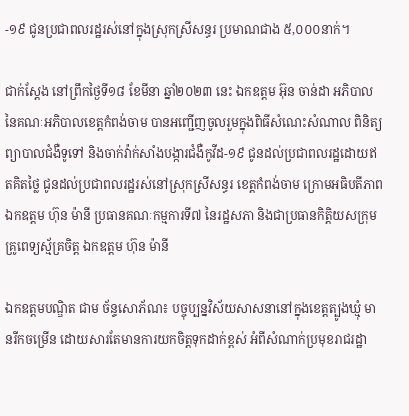-១៩ ជូនប្រជាពលរដ្ឋរស់នៅក្នុងស្រុកស្រីសន្ធរ ប្រមាណជាង ៥,០០០នាក់។

ជាក់ស្តែង នៅព្រឹកថ្ងៃទី១៨ ខែមីនា ឆ្នាំ២០២៣ នេះ ឯកឧត្តម អ៊ុន ចាន់ដា អភិបាលនៃគណៈអភិបាលខេត្តកំពង់ចាម បានអញ្ជើញចូលរួមក្នុងពិធីសំណេះសំណាល ពិនិត្យ ព្យាបាលជំងឺទូទៅ និងចាក់វ៉ាក់សាំងបង្ការជំងឺកូវីដ-១៩ ជូនដល់ប្រជាពលរដ្ឋដោយឥតគិតថ្លៃ ជូនដល់ប្រជាពលរដ្ឋរស់នៅស្រុកស្រីសន្ធរ ខេត្តកំពង់ចាម ក្រោមអធិបតីភាព ឯកឧត្តម ហ៊ុន ម៉ានី ប្រធានគណៈកម្មការទី៧ នៃរដ្ឋសភា និងជាប្រធានកិត្តិយសក្រុមគ្រូពេទ្យស្ម័គ្រចិត្ត ឯកឧត្តម ហ៊ុន ម៉ានី

ឯកឧត្តមបណ្ឌិត ជាម ច័ន្ទសោភ័ណ៖ បច្ចុប្បន្នវិស័យសាសនានៅក្នុងខេត្តត្បូងឃ្មុំ មានរីកចម្រើន ដោយសារតែមានការយកចិត្តទុកដាក់ខ្ពស់ អំពីសំណាក់ប្រមុខរាជរដ្ឋា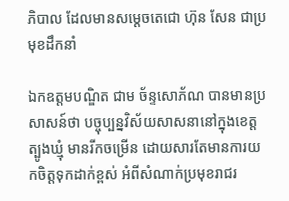ភិបាល ដែលមានសម្ដេចតេជោ ហ៊ុន សែន ជាប្រមុខដឹកនាំ

ឯកឧត្តមបណ្ឌិត ជាម ច័ន្ទសោភ័ណ បានមានប្រសាសន៍ថា បច្ចុប្បន្នវិស័យសាសនានៅក្នុងខេត្តត្បូងឃ្មុំ មានរីកចម្រើន ដោយសារតែមានការយកចិត្តទុកដាក់ខ្ពស់ អំពីសំណាក់ប្រមុខរាជរ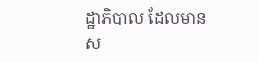ដ្ឋាភិបាល ដែលមានស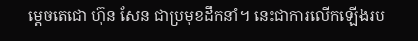ម្ដេចតេជោ ហ៊ុន សែន ជាប្រមុខដឹកនាំ។ នេះជាការលើកឡើងរប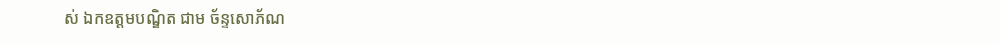ស់ ឯកឧត្តមបណ្ឌិត ជាម ច័ន្ទសោភ័ណ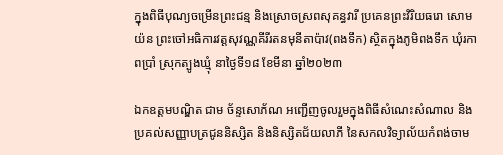ក្នុងពិធីបុណ្យចម្រើនព្រះជន្ម និងស្រោចស្រពសុគន្ធវារី ប្រគេនព្រះវិរិយធរោ សោម យ៉ន ព្រះចៅអធិការវត្តសុវណ្ណគីរីរតនមុនីតាប៉ាវ(ពងទឹក) ស្ថិតក្នុងភូមិពងទឹក ឃុំរកាពប្រាំ ស្រុកត្បូងឃ្មុំ នាថ្ងៃទី១៨ ខែមីនា ឆ្នាំ២០២៣

ឯកឧត្តមបណ្ឌិត ជាម ច័ន្ទសោភ័ណ អញ្ជើញចូលរួមក្នុងពិធីសំណេះសំណាល និងប្រគល់សញ្ញាបត្រជូននិស្សិត និងនិស្សិតជ័យលាភី នៃសកលវិទ្យាល័យកំពង់ចាម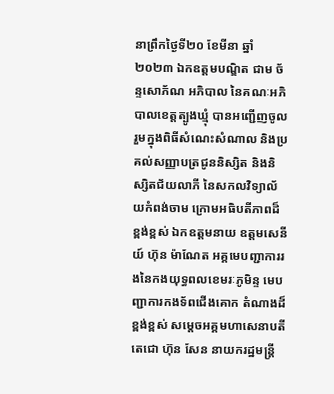នាព្រឹកថ្ងៃទី២០ ខែមីនា ឆ្នាំ២០២៣ ឯកឧត្តមបណ្ឌិត ជាម ច័ន្ទសោភ័ណ អភិបាល នៃគណៈអភិបាលខេត្តត្បូងឃ្មុំ បានអញ្ជើញចូលរួមក្នុងពិធីសំណេះសំណាល និងប្រគល់សញ្ញាបត្រជូននិស្សិត និងនិស្សិតជ័យលាភី នៃសកលវិទ្យាល័យកំពង់ចាម ក្រោមអធិបតីភាពដ៏ខ្ពង់ខ្ពស់ ឯកឧត្តមនាយ ឧត្តមសេនីយ៍ ហ៊ុន ម៉ាណែត អគ្គមេបញ្ជាការរងនៃកងយុទ្ធពលខេមរៈភូមិន្ទ មេបញ្ជាការកងទ័ពជើងគោក តំណាងដ៏ខ្ពង់ខ្ពស់ សម្ដេចអគ្គមហាសេនាបតីតេជោ ហ៊ុន សែន នាយករដ្ឋមន្ត្រី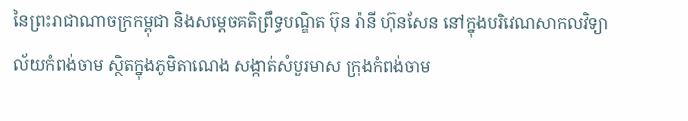នៃព្រះរាជាណាចក្រកម្ពុជា និងសម្ដេចគតិព្រឹទ្ធបណ្ឌិត ប៊ុន រ៉ានី ហ៊ុនសែន នៅក្នុងបរិវេណសាកលវិទ្យាល័យកំពង់ចាម ស្ថិតក្នុងភូមិតាណេង សង្កាត់សំបួរមាស ក្រុងកំពង់ចាម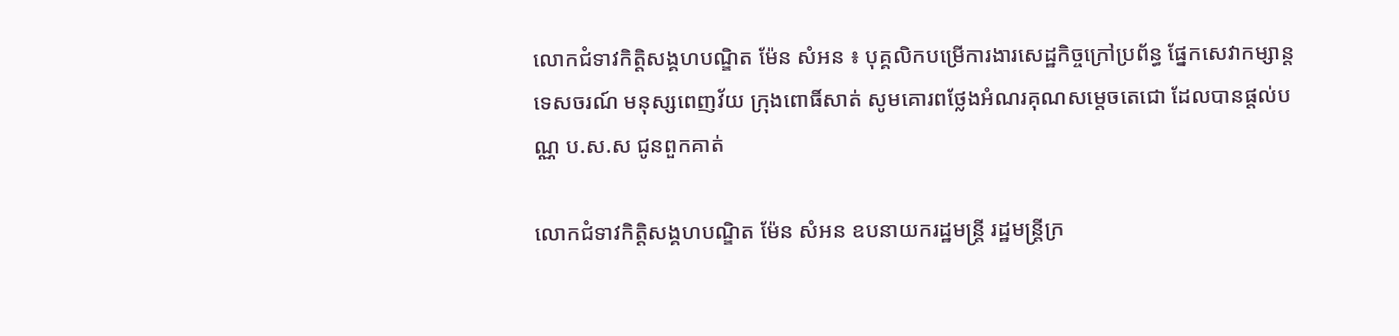លោកជំទាវកិត្តិសង្គហបណ្ឌិត ម៉ែន សំអន ៖ បុគ្គលិកបម្រើការងារសេដ្ឋកិច្ចក្រៅប្រព័ន្ធ ផ្នែកសេវាកម្សាន្តទេសចរណ៍ មនុស្សពេញវ័យ ក្រុងពោធិ៍សាត់ សូមគោរពថ្លែងអំណរគុណសម្តេចតេជោ ដែលបានផ្តល់បណ្ណ ប.ស.ស ជូនពួកគាត់

លោកជំទាវកិត្តិសង្គហបណ្ឌិត ម៉ែន សំអន ឧបនាយករដ្ឋមន្រ្តី រដ្ឋមន្រ្តីក្រ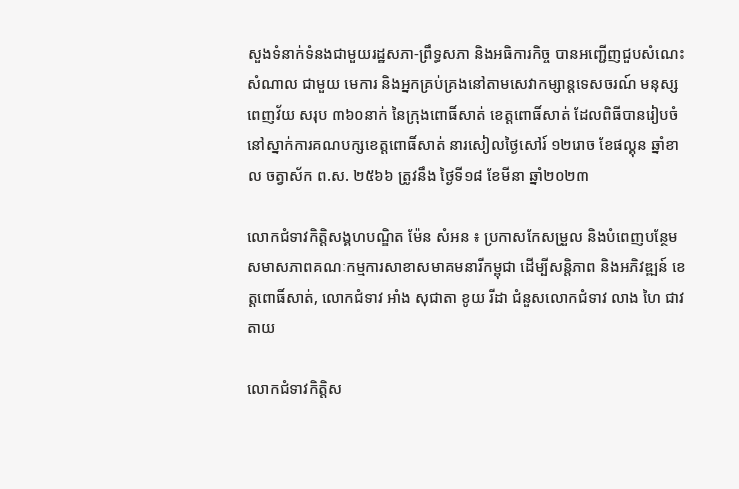សួងទំនាក់ទំនងជាមួយរដ្ឋសភា-ព្រឹទ្ធសភា និងអធិការកិច្ច បានអញ្ជើញជួបសំណេះសំណាល ជាមួយ មេការ និងអ្នកគ្រប់គ្រងនៅតាមសេវាកម្សាន្តទេសចរណ៍ មនុស្សពេញវ័យ សរុប ៣៦០នាក់ នៃក្រុងពោធិ៍សាត់ ខេត្តពោធិ៍សាត់ ដែលពិធីបានរៀបចំនៅស្នាក់ការគណបក្សខេត្តពោធិ៍សាត់ នារសៀលថ្ងៃសៅរ៍ ១២រោច ខែផល្គុន ឆ្នាំខាល ចត្វាស័ក ព.ស. ២៥៦៦ ត្រូវនឹង ថ្ងៃទី១៨ ខែមីនា ឆ្នាំ២០២៣

លោកជំទាវកិត្តិសង្គហបណ្ឌិត ម៉ែន សំអន ៖ ប្រកាសកែសម្រួល និងបំពេញបន្ថែមសមាសភាពគណៈកម្មការសាខាសមាគមនារីកម្ពុជា ដើម្បីសន្តិភាព និងអភិវឌ្ឍន៍ ខេត្តពោធិ៍សាត់, លោកជំទាវ អាំង សុជាតា ខូយ រីដា ជំនួសលោកជំទាវ លាង ហៃ ជាវតាយ

លោកជំទាវកិត្តិស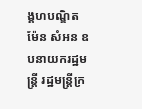ង្គហបណ្ឌិត ម៉ែន សំអន ឧបនាយករដ្ឋមន្ត្រី រដ្ឋមន្ត្រីក្រ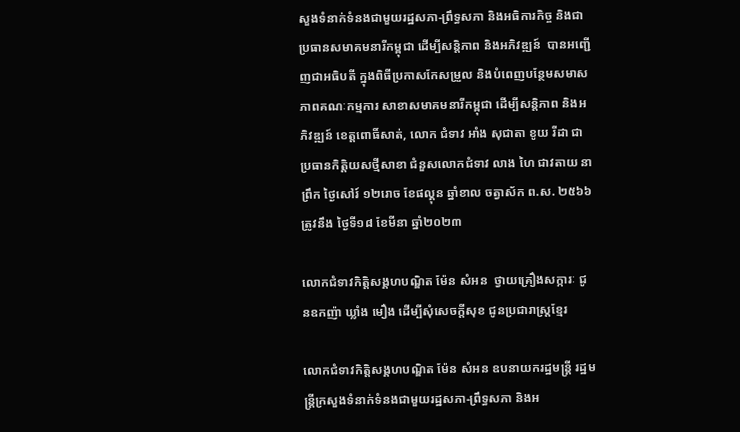សួងទំនាក់ទំនងជាមួយរដ្ឋសភា-ព្រឹទ្ធសភា និងអធិការកិច្ច និងជាប្រធានសមាគមនារីកម្ពុជា ដើម្បីសន្តិភាព និងអភិវឌ្ឍន៍  បានអញ្ជើញជាអធិបតី ក្នុងពិធីប្រកាសកែសម្រួល និងបំពេញបន្ថែមសមាសភាពគណៈកម្មការ សាខាសមាគមនារីកម្ពុជា ដើម្បីសន្តិភាព និងអភិវឌ្ឍន៍ ខេត្តពោធិ៍សាត់, លោក ជំទាវ អាំង សុជាតា ខូយ រីដា ជាប្រធានកិត្តិយសថ្មីសាខា ជំនួសលោកជំទាវ លាង ហៃ ជាវតាយ នាព្រឹក ថ្ងៃសៅរ៍ ១២រោច ខែផល្គុន ឆ្នាំខាល ចត្វាស័ក ព.ស. ២៥៦៦ ត្រូវនឹង ថ្ងៃទី១៨ ខែមីនា ឆ្នាំ២០២៣

លោកជំទាវកិត្តិសង្គហបណ្ឌិត ម៉ែន សំអន  ថ្វាយគ្រឿងសក្ការៈ ជូនឧកញ៉ា ឃ្លាំង មឿង ដើម្បីសុំសេចក្តីសុខ ជូនប្រជារាស្រ្តខ្មែរ

លោកជំទាវកិត្តិសង្គហបណ្ឌិត ម៉ែន សំអន ឧបនាយករដ្ឋមន្រ្តី រដ្ឋមន្រ្តីក្រសួងទំនាក់ទំនងជាមួយរដ្ឋសភា-ព្រឹទ្ធសភា និងអ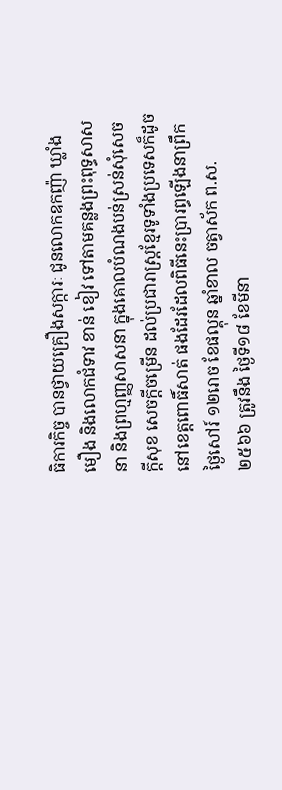ធិការកិច្ច បានថ្វាយគ្រឿងសក្ការៈ ជូនលោកឧកញ៉ា ឃ្លាំង មឿង និងលោកជំទាវ ខាន់ ខៀវ ទៅតាមគន្លងព្រះពុទ្ធសាសនា និងព្រហ្មញ្ញសាសនា ក្នុងគោលបំណងបន់ស្រន់សុំសេចក្តីសុខ សេចក្តីចម្រើន ដល់ប្រជារាស្ត្រខ្មែរទូទាំងប្រទេសក៏ដូចនៅខេត្តពោធិ៍សាត់ ផងដែរដែលពិធីនេះប្រារព្ធឡើងនាព្រឹកថ្ងៃសៅរ៍ ១២រោច ខែផល្គុន ឆ្នាំខាល ចត្វាស័ក ព.ស. ២៥៦៦ ត្រូវនឹង ថ្ងៃទី១៨ ខែមីនា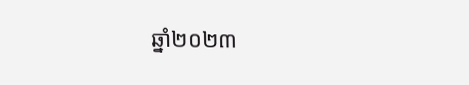ឆ្នាំ២០២៣